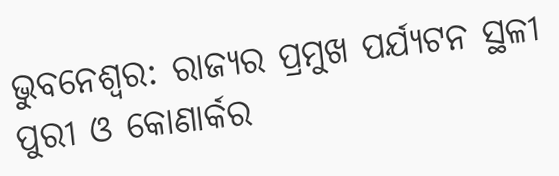ଭୁବନେଶ୍ବର: ରାଜ୍ୟର ପ୍ରମୁଖ ପର୍ଯ୍ୟଟନ ସ୍ଥଳୀ ପୁରୀ ଓ କୋଣାର୍କର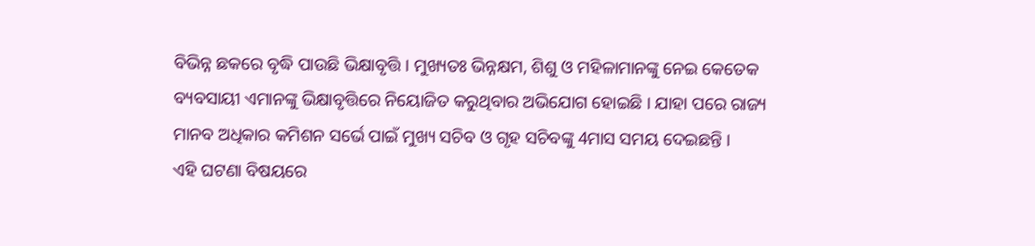ବିଭିନ୍ନ ଛକରେ ବୃଦ୍ଧି ପାଉଛି ଭିକ୍ଷାବୃତ୍ତି । ମୁଖ୍ୟତଃ ଭିନ୍ନକ୍ଷମ, ଶିଶୁ ଓ ମହିଳାମାନଙ୍କୁ ନେଇ କେତେକ ବ୍ୟବସାୟୀ ଏମାନଙ୍କୁ ଭିକ୍ଷାବୃତ୍ତିରେ ନିୟୋଜିତ କରୁଥିବାର ଅଭିଯୋଗ ହୋଇଛି । ଯାହା ପରେ ରାଜ୍ୟ ମାନବ ଅଧିକାର କମିଶନ ସର୍ଭେ ପାଇଁ ମୁଖ୍ୟ ସଚିବ ଓ ଗୃହ ସଚିବଙ୍କୁ 4ମାସ ସମୟ ଦେଇଛନ୍ତି ।
ଏହି ଘଟଣା ବିଷୟରେ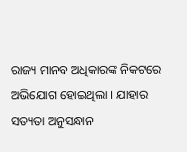ରାଜ୍ୟ ମାନବ ଅଧିକାରଙ୍କ ନିକଟରେ ଅଭିଯୋଗ ହୋଇଥିଲା । ଯାହାର ସତ୍ୟତା ଅନୁସନ୍ଧାନ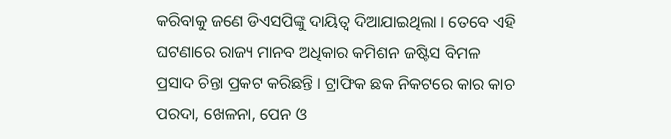କରିବାକୁ ଜଣେ ଡିଏସପିଙ୍କୁ ଦାୟିତ୍ବ ଦିଆଯାଇଥିଲା । ତେବେ ଏହି ଘଟଣାରେ ରାଜ୍ୟ ମାନବ ଅଧିକାର କମିଶନ ଜଷ୍ଟିସ ବିମଳ ପ୍ରସାଦ ଚିନ୍ତା ପ୍ରକଟ କରିଛନ୍ତି । ଟ୍ରାଫିକ ଛକ ନିକଟରେ କାର କାଚ ପରଦା, ଖେଳନା, ପେନ ଓ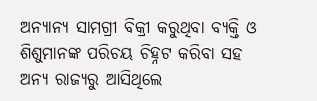ଅନ୍ୟାନ୍ୟ ସାମଗ୍ରୀ ବିକ୍ରୀ କରୁଥିବା ବ୍ୟକ୍ତି ଓ ଶିଶୁମାନଙ୍କ ପରିଚୟ ଚିହ୍ନଟ କରିବା ସହ ଅନ୍ୟ ରାଜ୍ୟରୁ ଆସିଥିଲେ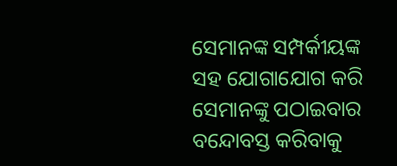ସେମାନଙ୍କ ସମ୍ପର୍କୀୟଙ୍କ ସହ ଯୋଗାଯୋଗ କରି ସେମାନଙ୍କୁ ପଠାଇବାର ବନ୍ଦୋବସ୍ତ କରିବାକୁ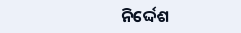ନିର୍ଦ୍ଦେଶ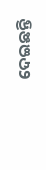ଦେଇଛନ୍ତି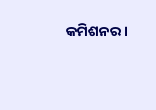କମିଶନର ।